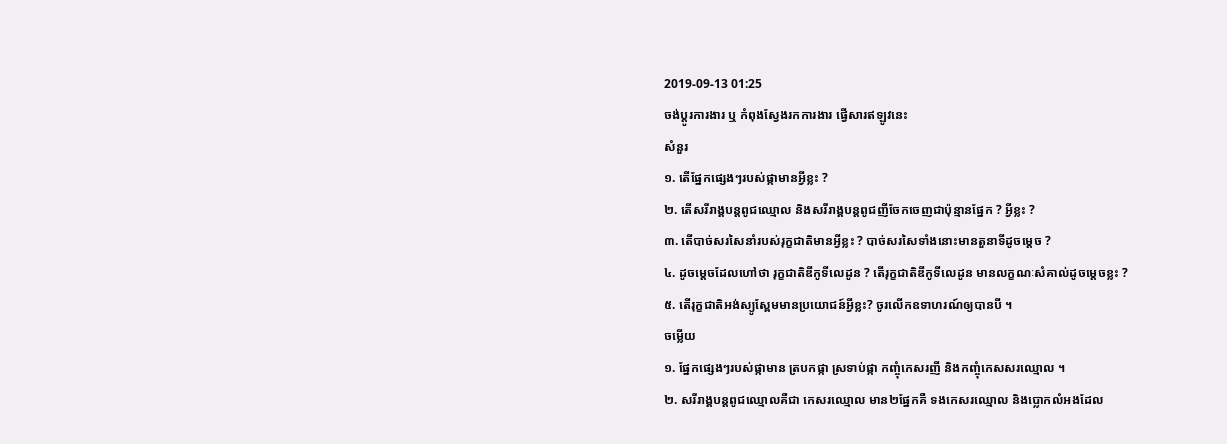2019-09-13 01:25
ចង់ប្តូរការងារ ឬ កំពុងស្វែងរកការងារ ផ្វើសារឥឡូវនេះ
សំនួរ
១. តើផ្នែកផ្សេងៗរបស់ផ្កាមានអ្វីខ្លះ ?
២. តើសរីរាង្គបន្តពូជឈ្មោល និងសរីរាង្គបន្តពូជញីចែកចេញជាប៉ុន្មានផ្នែក ? អ្វីខ្លះ ?
៣. តើបាច់សរសៃនាំរបស់រុក្ខជាតិមានអ្វីខ្លះ ? បាច់សរសៃទាំងនោះមានតួនាទីដូចម្តេច ?
៤. ដូចម្តេចដែលហៅថា រុក្ខជាតិឌីកូទីលេដូន ? តើរុក្ខជាតិឌីកូទីលេដូន មានលក្ខណៈសំគាល់ដូចម្តេចខ្លះ ?
៥. តើរុក្ខជាតិអង់ស្យូស្ពែមមានប្រយោជន៍អ្វីខ្លះ? ចូរលើកឧទាហរណ៍ឲ្យបានបី ។
ចម្លើយ
១. ផ្នែកផ្សេងៗរបស់ផ្កាមាន ត្របកផ្កា ស្រទាប់ផ្កា កញ្ចុំកេសរញី និងកញ្ចុំកេសសរឈ្មោល ។
២. សរីរាង្គបន្តពូជឈ្មោលគឺជា កេសរឈ្មោល មាន២ផ្នែកគឺ ទងកេសរឈ្មោល និងប្លោកលំអងដែល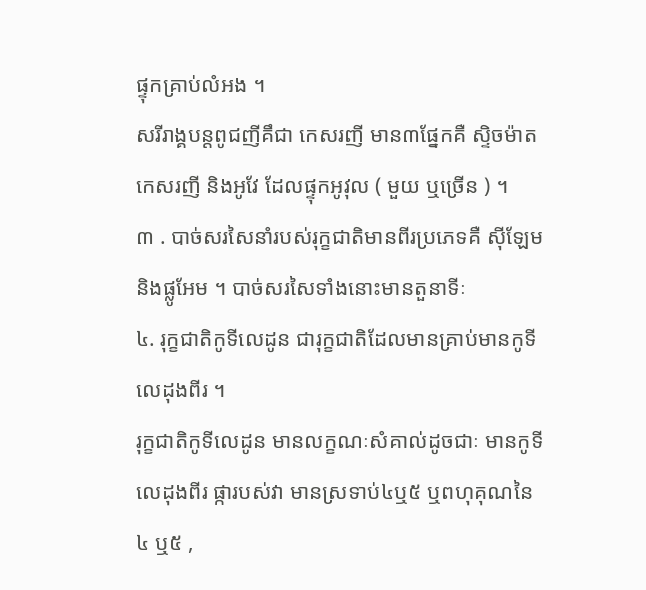ផ្ទុកគ្រាប់លំអង ។
សរីរាង្គបន្តពូជញីគឹជា កេសរញី មាន៣ផ្នែកគឺ ស្ទិចម៉ាត កេសរញី និងអូវែ ដែលផ្ទុកអូវុល ( មួយ ឬច្រើន ) ។
៣ . បាច់សរសៃនាំរបស់រុក្ខជាតិមានពីរប្រភេទគឺ ស៊ីឡែមនិងផ្លូអែម ។ បាច់សរសៃទាំងនោះមានតួនាទីៈ
៤. រុក្ខជាតិកូទីលេដូន ជារុក្ខជាតិដែលមានគ្រាប់មានកូទីលេដុងពីរ ។
រុក្ខជាតិកូទីលេដូន មានលក្ខណៈសំគាល់ដូចជាៈ មានកូទីលេដុងពីរ ផ្ការបស់វា មានស្រទាប់៤ឬ៥ ឬពហុគុណនៃ៤ ឬ៥ ,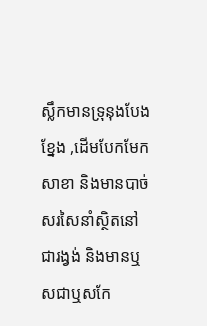ស្លឹកមានទ្រុនុងបែងខ្នែង ,ដើមបែកមែកសាខា និងមានបាច់សរសៃនាំស្ថិតនៅជារង្វង់ និងមានឬសជាឬសកែ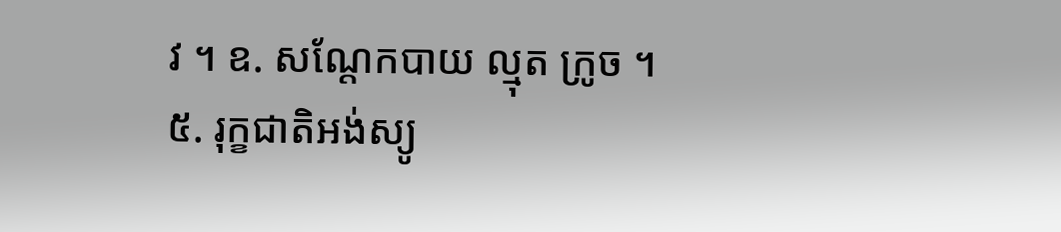វ ។ ឧ. សណ្តែកបាយ ល្មុត ក្រូច ។
៥. រុក្ខជាតិអង់ស្យូ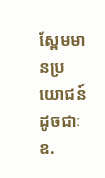ស្ពែមមានប្រយោជន៍ដូចជាៈ
ឧ.